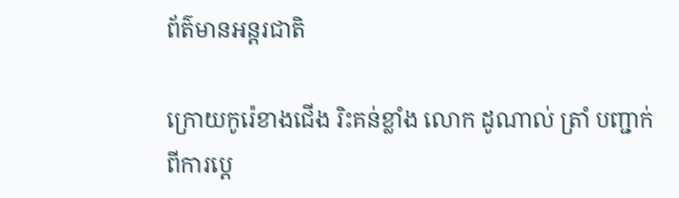ព័ត៌មានអន្តរជាតិ

ក្រោយកូរ៉េខាងជេីង រិះគន់ខ្លាំង លោក ដូណាល់ ត្រាំ បញ្ជាក់ពីការប្ដេ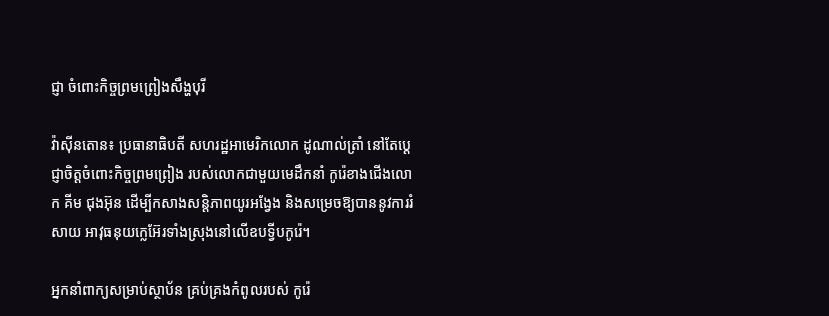ជ្ញា ចំពោះកិច្ចព្រមព្រៀងសឹង្ហបុរី

វ៉ាស៊ីនតោន៖ ប្រធានាធិបតី សហរដ្ឋអាមេរិកលោក ដូណាល់ត្រាំ នៅតែប្តេជ្ញាចិត្តចំពោះកិច្ចព្រមព្រៀង របស់លោកជាមួយមេដឹកនាំ កូរ៉េខាងជើងលោក គីម ជុងអ៊ុន ដើម្បីកសាងសន្តិភាពយូរអង្វែង និងសម្រេចឱ្យបាននូវការរំសាយ អាវុធនុយក្លេអ៊ែរទាំងស្រុងនៅលើឧបទ្វីបកូរ៉េ។

អ្នកនាំពាក្យសម្រាប់ស្ថាប័ន គ្រប់គ្រងកំពូលរបស់ កូរ៉េ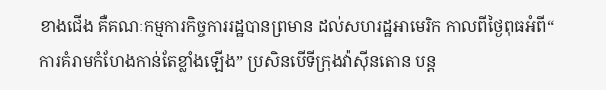ខាងជើង គឺគណៈកម្មការកិច្ចការរដ្ឋបានព្រមាន ដល់សហរដ្ឋអាមេរិក កាលពីថ្ងៃពុធអំពី“ ការគំរាមកំហែងកាន់តែខ្លាំងឡើង” ប្រសិនបើទីក្រុងវ៉ាស៊ីនតោន បន្ត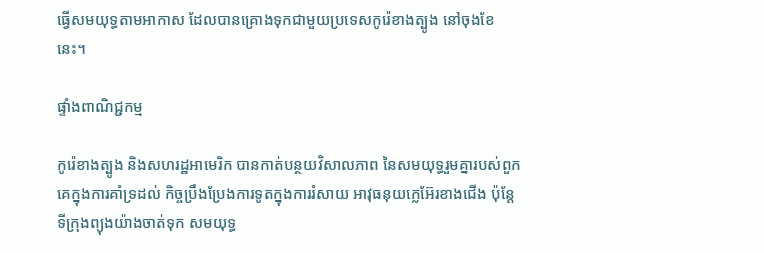ធ្វើសមយុទ្ធតាមអាកាស ដែលបានគ្រោងទុកជាមួយប្រទេសកូរ៉េខាងត្បូង នៅចុងខែនេះ។

ផ្ទាំងពាណិជ្ជកម្ម

កូរ៉េខាងត្បូង និងសហរដ្ឋអាមេរិក បានកាត់បន្ថយវិសាលភាព នៃសមយុទ្ធរួមគ្នារបស់ពួកគេក្នុងការគាំទ្រដល់ កិច្ចប្រឹងប្រែងការទូតក្នុងការរំសាយ អាវុធនុយក្លេអ៊ែរខាងជើង ប៉ុន្តែទីក្រុងព្យុងយ៉ាងចាត់ទុក សមយុទ្ធ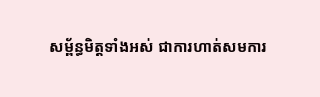សម្ព័ន្ធមិត្តទាំងអស់ ជាការហាត់សមការ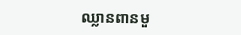ឈ្លានពានមួ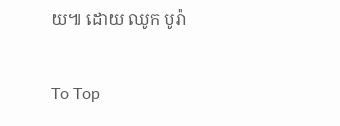យ៕ ដោយ ឈូក បូរ៉ា

To Top